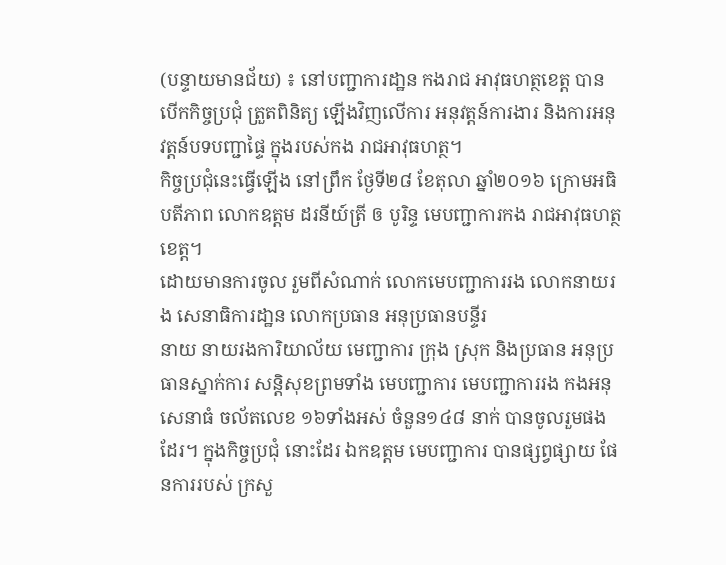(បន្ទាយមានជ័យ) ៖ នៅបញ្ជាការដា្ឋន កងរាជ អាវុធហត្ថខេត្ត បានបើកកិច្ចប្រជុំ ត្រួតពិនិត្យ ឡើងវិញលើការ អនុវត្តន៍ការងារ និងការអនុ វត្តន៍បទបញ្ជាផៃ្ទ ក្នុងរបស់កង រាជអាវុធហត្ថ។
កិច្ចប្រជុំនេះធ្វើឡើង នៅព្រឹក ថែ្ងទី២៨ ខែតុលា ឆ្នាំ២០១៦ ក្រោមអធិបតីភាព លោកឧត្ដម ដរនីយ៍ត្រី ឲ បូរិន្ទ មេបញ្ជាការកង រាជអាវុធហត្ថខេត្ត។
ដោយមានការចូល រួមពីសំណាក់ លោកមេបញ្ជាការរង លោកនាយរង សេនាធិការដា្ឋន លោកប្រធាន អនុប្រធានបន្ទីរ
នាយ នាយរងការិយាល័យ មេញ្ជាការ ក្រុង ស្រុក និងប្រធាន អនុប្រធានស្នាក់ការ សន្តិសុខព្រមទាំង មេបញ្ជាការ មេបញ្ជាការរង កងអនុសេនាធំ ចល័តលេខ ១៦ទាំងអស់ ចំនួន១៤៨ នាក់ បានចូលរួមផងដែរ។ ក្នុងកិច្ចប្រជុំ នោះដែរ ឯកឧត្ដម មេបញ្ជាការ បានផ្សព្វផ្សាយ ផែនការរបស់ ក្រសួ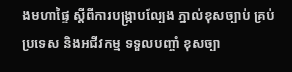ងមហាផ្ទៃ ស្តីពីការបង្រ្កាបល្បែង ភ្នាល់ខុសច្បាប់ គ្រប់ប្រទេស និងអជីវកម្ម ទទួលបញ្ចាំ ខុសច្បា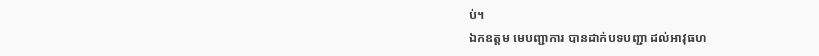ប់។
ឯកឧត្ដម មេបញ្ជាការ បានដាក់បទបញ្ជា ដល់អាវុធហ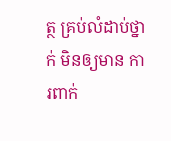ត្ថ គ្រប់លំដាប់ថ្នាក់ មិនឲ្យមាន ការពាក់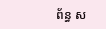ព័ន្ធ ស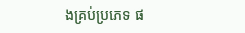ងគ្រប់ប្រភេទ ផ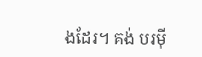ងដែរ។ គង់ បរម៉ី